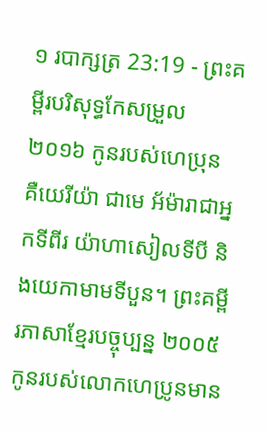១ របាក្សត្រ 23:19 - ព្រះគម្ពីរបរិសុទ្ធកែសម្រួល ២០១៦ កូនរបស់ហេប្រុន គឺយេរីយ៉ា ជាមេ អ័ម៉ារាជាអ្នកទីពីរ យ៉ាហាសៀលទីបី និងយេកាមាមទីបួន។ ព្រះគម្ពីរភាសាខ្មែរបច្ចុប្បន្ន ២០០៥ កូនរបស់លោកហេប្រូនមាន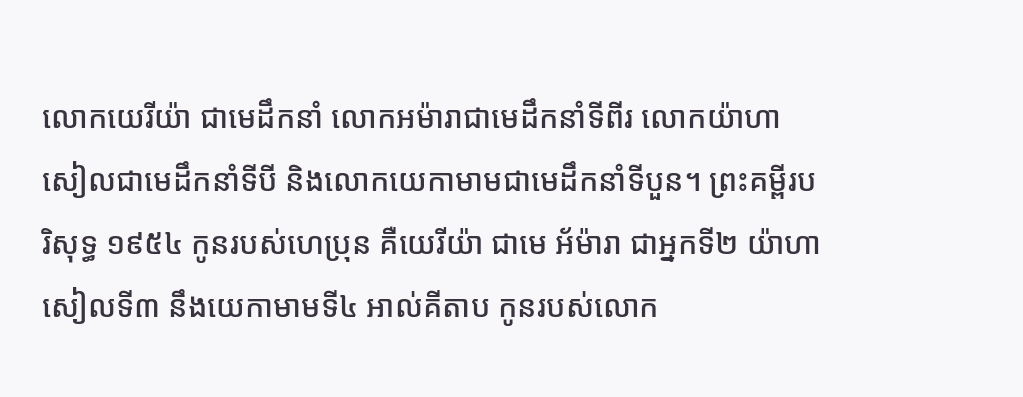លោកយេរីយ៉ា ជាមេដឹកនាំ លោកអម៉ារាជាមេដឹកនាំទីពីរ លោកយ៉ាហាសៀលជាមេដឹកនាំទីបី និងលោកយេកាមាមជាមេដឹកនាំទីបួន។ ព្រះគម្ពីរបរិសុទ្ធ ១៩៥៤ កូនរបស់ហេប្រុន គឺយេរីយ៉ា ជាមេ អ័ម៉ារា ជាអ្នកទី២ យ៉ាហាសៀលទី៣ នឹងយេកាមាមទី៤ អាល់គីតាប កូនរបស់លោក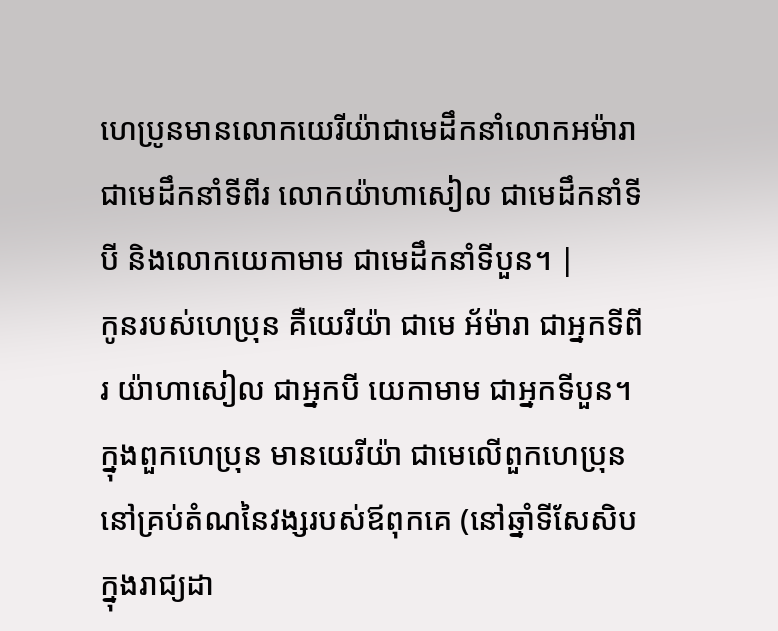ហេប្រូនមានលោកយេរីយ៉ាជាមេដឹកនាំលោកអម៉ារាជាមេដឹកនាំទីពីរ លោកយ៉ាហាសៀល ជាមេដឹកនាំទីបី និងលោកយេកាមាម ជាមេដឹកនាំទីបួន។ |
កូនរបស់ហេប្រុន គឺយេរីយ៉ា ជាមេ អ័ម៉ារា ជាអ្នកទីពីរ យ៉ាហាសៀល ជាអ្នកបី យេកាមាម ជាអ្នកទីបួន។
ក្នុងពួកហេប្រុន មានយេរីយ៉ា ជាមេលើពួកហេប្រុន នៅគ្រប់តំណនៃវង្សរបស់ឪពុកគេ (នៅឆ្នាំទីសែសិបក្នុងរាជ្យដា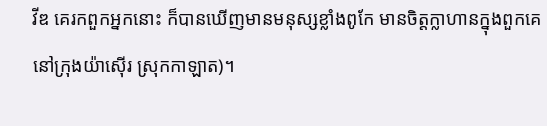វីឌ គេរកពួកអ្នកនោះ ក៏បានឃើញមានមនុស្សខ្លាំងពូកែ មានចិត្តក្លាហានក្នុងពួកគេនៅក្រុងយ៉ាស៊ើរ ស្រុកកាឡាត)។